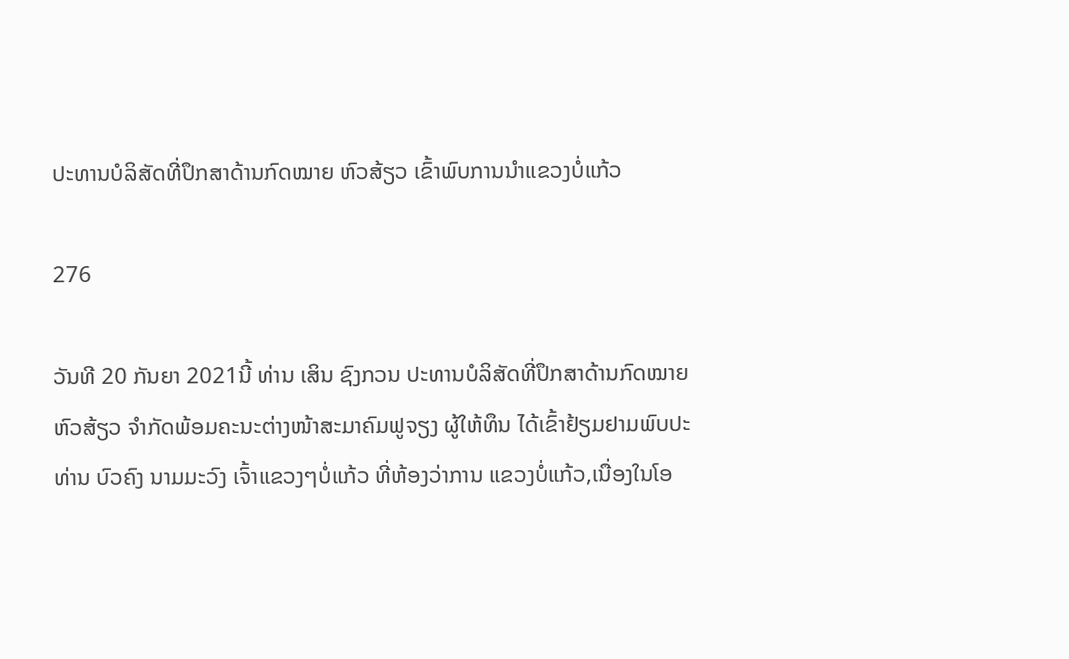ປະທານບໍລິສັດທີ່ປຶກສາດ້ານກົດໝາຍ ຫົວສ້ຽວ ເຂົ້າພົບການນຳແຂວງບໍ່ແກ້ວ

276

ວັນທີ 20 ກັນຍາ 2021ນີ້ ທ່ານ ເສິນ ຊົງກວນ ປະທານບໍລິສັດທີ່ປຶກສາດ້ານກົດໝາຍ ຫົວສ້ຽວ ຈຳກັດພ້ອມຄະນະຕ່າງໜ້າສະມາຄົມຟູຈຽງ ຜູ້ໃຫ້ທຶນ ໄດ້ເຂົ້າຢ້ຽມຢາມພົບປະ ທ່ານ ບົວຄົງ ນາມມະວົງ ເຈົ້າແຂວງໆບໍ່ແກ້ວ ທີ່ຫ້ອງວ່າການ ແຂວງບໍ່ແກ້ວ,ເນື່ອງໃນໂອ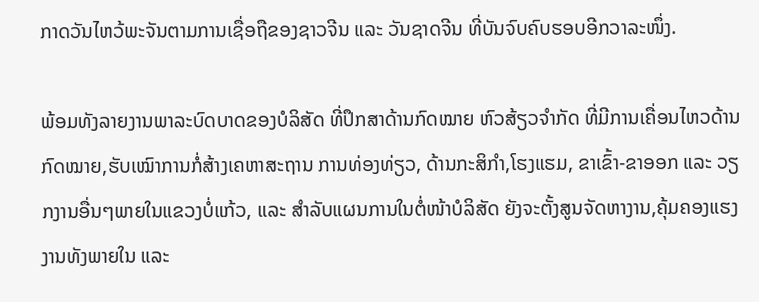ກາດວັນໄຫວ້ພະຈັນຕາມການເຊື່ອຖືຂອງຊາວຈີນ ແລະ ວັນຊາດຈີນ ທີ່ບັນຈົບຄົບຮອບອີກວາລະໜຶ່ງ.

ພ້ອມທັງລາຍງານພາລະບົດບາດຂອງບໍລິສັດ ທີ່ປຶກສາດ້ານກົດໝາຍ ຫົວສ້ຽວຈຳກັດ ທີ່ມີການເຄື່ອນໄຫວດ້ານກົດໝາຍ,ຮັບເໝົາການກໍ່ສ້າງເຄຫາສະຖານ ການທ່ອງທ່ຽວ, ດ້ານກະສິກຳ,ໂຮງແຮມ, ຂາເຂົ້າ-ຂາອອກ ແລະ ວຽກງານອື່ນໆພາຍໃນແຂວງບໍ່ແກ້ວ, ແລະ ສຳລັບແຜນການໃນຕໍ່ໜ້າບໍລິສັດ ຍັງຈະຕັ້ງສູນຈັດຫາງານ,ຄຸ້ມຄອງແຮງງານທັງພາຍໃນ ແລະ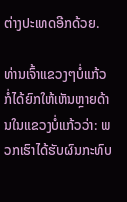ຕ່າງປະເທດອີກດ້ວຍ.

ທ່ານເຈົ້າແຂວງໆບໍ່ແກ້ວກໍ່ໄດ້ຍົກໃຫ້ເຫັນຫຼາຍດ້ານໃນແຂວງບໍ່ແກ້ວວ່າ: ພວກເຮົາໄດ້ຮັບຜົນກະທົບ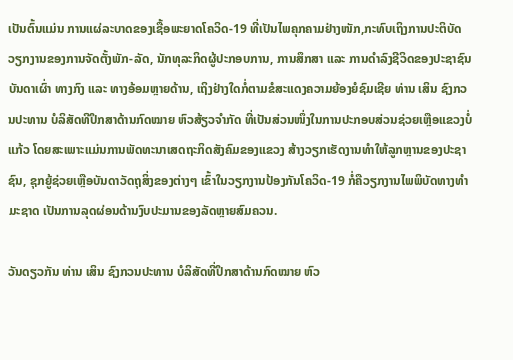ເປັນຕົ້ນແມ່ນ ການແຜ່ລະບາດຂອງເຊື້ອພະຍາດໂຄວິດ-19 ທີ່ເປັນໄພຄຸກຄາມຢ່າງໜັກ,ກະທົບເຖິງການປະຕິບັດວຽກງານຂອງການຈັດຕັ້ງພັກ-ລັດ, ນັກທຸລະກິດຜູ້ປະກອບການ, ການສຶກສາ ແລະ ການດຳລົງຊີວິດຂອງປະຊາຊົນບັນດາເຜົ່າ ທາງກົງ ແລະ ທາງອ້ອມຫຼາຍດ້ານ, ເຖິງຢ່າງໃດກໍ່ຕາມຂໍສະແດງຄວາມຍ້ອງຍໍຊົມເຊີຍ ທ່ານ ເສິນ ຊົງກວນປະທານ ບໍລິສັດທີປຶກສາດ້ານກົດໝາຍ ຫົວສ້ຽວຈຳກັດ ທີ່ເປັນສ່ວນໜຶ່ງໃນການປະກອບສ່ວນຊ່ວຍເຫຼືອແຂວງບໍ່ແກ້ວ ໂດຍສະເພາະແມ່ນການພັດທະນາເສດຖະກິດສັງຄົມຂອງແຂວງ ສ້າງວຽກເຮັດງານທຳໃຫ້ລູກຫຼານຂອງປະຊາຊົນ, ຊຸກຍູ້ຊ່ວຍເຫຼືອບັນດາວັດຖຸສິ່ງຂອງຕ່າງໆ ເຂົ້າໃນວຽກງານປ້ອງກັນໂຄວິດ-19 ກໍ່ຄືວຽກງານໄພພິບັດທາງທຳມະຊາດ ເປັນການລຸດຜ່ອນດ້ານງົບປະມານຂອງລັດຫຼາຍສົມຄວນ.

ວັນດຽວກັນ ທ່ານ ເສິນ ຊົງກວນປະທານ ບໍລິສັດທີ່ປຶກສາດ້ານກົດໝາຍ ຫົວ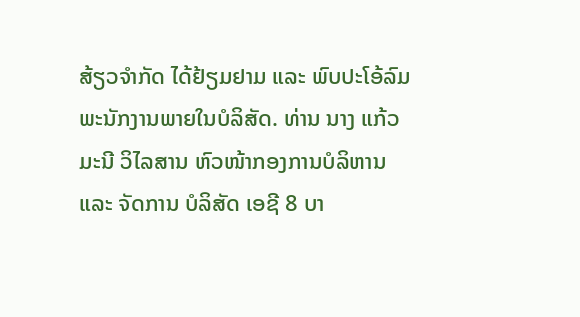ສ້ຽວຈຳກັດ ໄດ້ຢ້ຽມຢາມ ແລະ ພົບປະໂອ້ລົມ ພະນັກງານພາຍໃນບໍລິສັດ. ທ່ານ ນາງ ແກ້ວມະນີ ວິໄລສານ ຫົວໜ້າກອງການບໍລິຫານ ແລະ ຈັດການ ບໍລິສັດ ເອຊີ 8 ບາ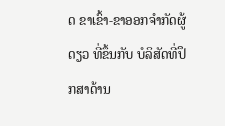ດ ຂາເຂົ້າ-ຂາອອກຈຳກັດຜູ້ດຽວ ທີ່ຂຶ້ນກັບ ບໍລິສັດທີ່ປຶກສາດ້ານ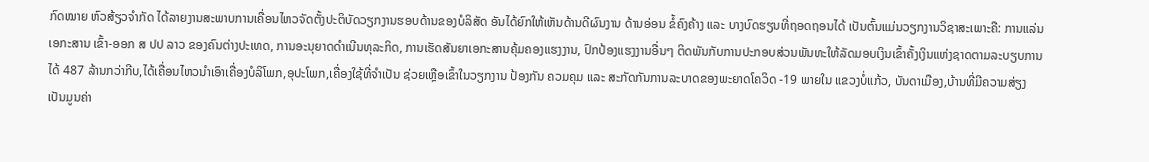ກົດໝາຍ ຫົວສ້ຽວຈຳກັດ ໄດ້ລາຍງານສະພາບການເຄື່ອນໄຫວຈັດຕັ້ງປະຕິບັດວຽກງານຮອບດ້ານຂອງບໍລິສັດ ອັນໄດ້ຍົກໃຫ້ເຫັນດ້ານດີຜົນງານ ດ້ານອ່ອນ ຂໍ້ຄົງຄ້າງ ແລະ ບາງບົດຮຽນທີ່ຖອດຖອນໄດ້ ເປັນຕົ້ນແມ່ນວຽກງານວິຊາສະເພາະຄື: ການແລ່ນເອກະສານ ເຂົ້າ-ອອກ ສ ປປ ລາວ ຂອງຄົນຕ່າງປະເທດ, ການອະນຸຍາດດຳເນີນທຸລະກິດ, ການເຮັດສັນຍາເອກະສານຄຸ້ມຄອງແຮງງານ, ປົກປ້ອງແຮງງານອື່ນໆ ຕິດພັນກັບການປະກອບສ່ວນພັນທະໃຫ້ລັດມອບເງິນເຂົ້າຄັ້ງເງິນແຫ່ງຊາດຕາມລະບຽບການໄດ້ 487 ລ້ານກວ່າກີບ,ໄດ້ເຄື່ອນໄຫວນຳເອົາເຄື່ອງບໍລິໂພກ,ອຸປະໂພກ,ເຄື່ອງໃຊ້ທີ່ຈຳເປັນ ຊ່ວຍເຫຼືອເຂົ້າໃນວຽກງານ ປ້ອງກັນ ຄວມຄຸມ ແລະ ສະກັດກັນການລະບາດຂອງພະຍາດໂຄວິດ -19 ພາຍໃນ ແຂວງບໍ່ແກ້ວ, ບັນດາເມືອງ,ບ້ານທີ່ມີຄວາມສ່ຽງ ເປັນມູນຄ່າ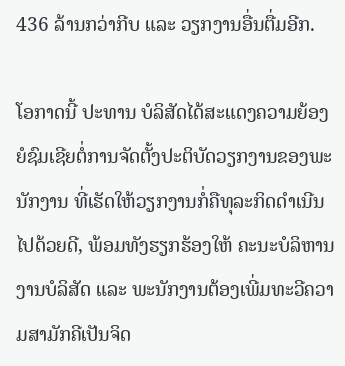436 ລ້ານກວ່າກີບ ແລະ ວຽກງານອື່ນຕື່ມອີກ.

ໂອກາດນີ້ ປະທານ ບໍລິສັດໄດ້ສະແດງຄວາມຍ້ອງຍໍຊົມເຊີຍຕໍ່ການຈັດຕັ້ງປະຕິບັດວຽກງານຂອງພະນັກງານ ທີ່ເຮັດໃຫ້ວຽກງານກໍ່ຄືທຸລະກິດດຳເນີນໄປດ້ວຍດີ, ພ້ອມທັງຮຽກຮ້ອງໃຫ້ ຄະນະບໍລິຫານງານບໍລິສັດ ແລະ ພະນັກງານຕ້ອງເພີ່ມທະວີຄວາມສາມັກຄີເປັນຈິດ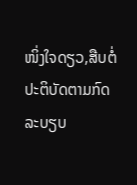ໜິ່ງໃຈດຽວ,ສືບຕໍ່ປະຕິບັດຕາມກົດລະບຽບ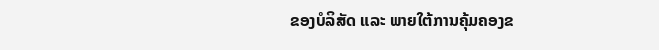ຂອງບໍລິສັດ ແລະ ພາຍໃຕ້ການຄຸ້ມຄອງຂ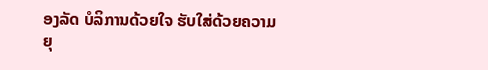ອງລັດ ບໍລິການດ້ວຍໃຈ ຮັບໃສ່ດ້ວຍຄວາມຍຸ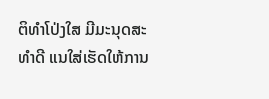ຕິທຳໂປ່ງໃສ ມີມະນຸດສະທຳດີ ແນໃສ່ເຮັດໃຫ້ການ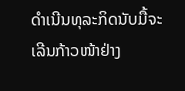ດຳເນີນທຸລະກິດນັບມື້ຈະເລີນກ້າວໜ້າຢ່າງ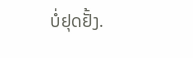ບໍ່ຢຸດຢັ້ງ.